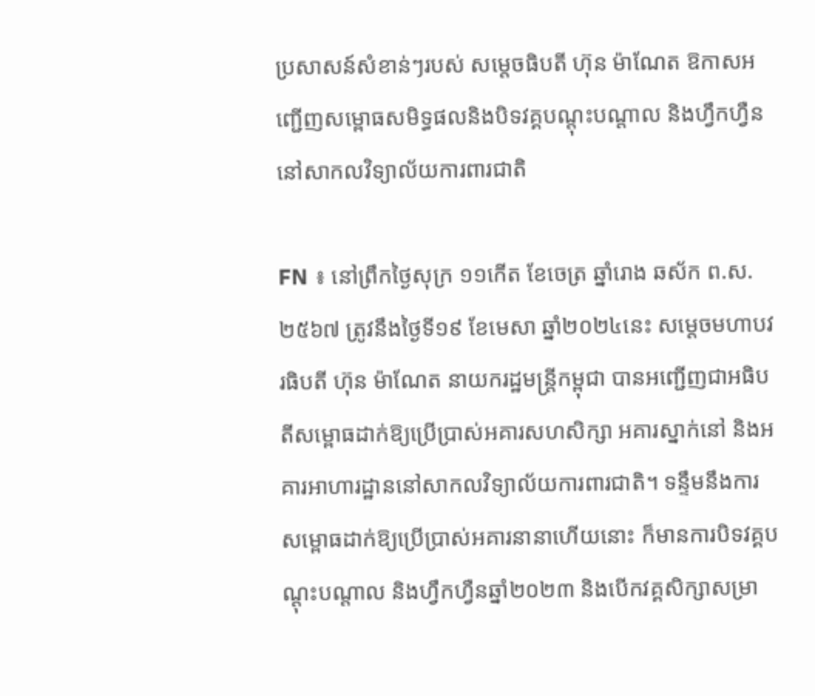ប្រសាសន៍សំខាន់ៗរបស់ សម្តេចធិបតី ហ៊ុន ម៉ាណែត ឱកាសអញ្ជើញសម្ពោធសមិទ្ធផលនិងបិទវគ្គបណ្តុះបណ្តាល និងហ្វឹកហ្វឺន នៅសាកលវិទ្យាល័យការពារជាតិ

FN ៖ នៅព្រឹកថ្ងៃសុក្រ ១១កើត ខែចេត្រ ឆ្នាំរោង ឆស័ក ព.ស.២៥៦៧ ត្រូវនឹងថ្ងៃទី១៩ ខែមេសា ឆ្នាំ២០២៤នេះ សម្តេចមហាបវរធិបតី ហ៊ុន ម៉ាណែត នាយករដ្ឋមន្ត្រីកម្ពុជា បានអញ្ជើញជាអធិបតីសម្ពោធដាក់ឱ្យប្រើប្រាស់អគារសហសិក្សា អគារស្នាក់នៅ និងអគារអាហារដ្ឋាននៅសាកលវិទ្យាល័យការពារជាតិ។ ទន្ទឹមនឹងការសម្ពោធដាក់ឱ្យប្រើប្រាស់អគារនានាហើយនោះ ក៏មានការបិទវគ្គបណ្តុះបណ្តាល និងហ្វឹកហ្វឺនឆ្នាំ២០២៣ និងបើកវគ្គសិក្សាសម្រា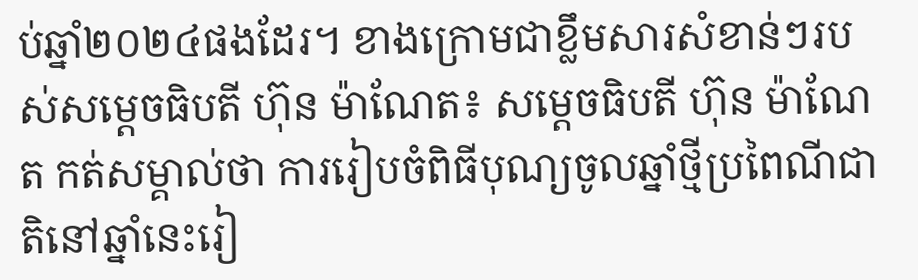ប់ឆ្នាំ២០២៤ផងដែរ។ ខាងក្រោមជាខ្លឹមសារសំខាន់ៗរបស់សម្តេចធិបតី ហ៊ុន ម៉ាណែត៖ សម្តេចធិបតី ហ៊ុន ម៉ាណែត កត់សម្គាល់ថា ការរៀបចំពិធីបុណ្យចូលឆ្នាំថ្មីប្រពៃណីជាតិនៅឆ្នាំនេះរៀ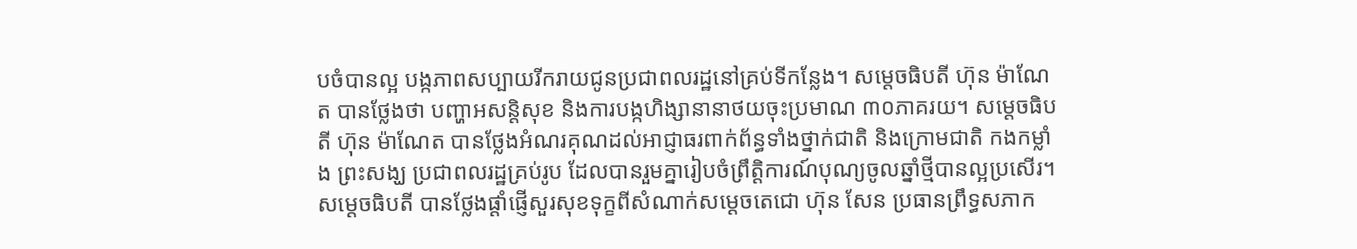បចំបានល្អ បង្កភាពសប្បាយរីករាយជូនប្រជាពលរដ្ឋនៅគ្រប់ទីកន្លែង។ សម្តេចធិបតី ហ៊ុន ម៉ាណែត បានថ្លែងថា បញ្ហាអសន្តិសុខ និងការបង្កហិង្សានានាថយចុះប្រមាណ ៣០ភាគរយ។ សម្តេចធិបតី ហ៊ុន ម៉ាណែត បានថ្លែងអំណរគុណដល់អាជ្ញាធរពាក់ព័ន្ធទាំងថ្នាក់ជាតិ និងក្រោមជាតិ កងកម្លាំង ព្រះសង្ឃ ប្រជាពលរដ្ឋគ្រប់រូប ដែលបានរួមគ្នារៀបចំព្រឹត្តិការណ៍បុណ្យចូលឆ្នាំថ្មីបានល្អប្រសើរ។ សម្តេចធិបតី បានថ្លែងផ្តាំផ្ញើសួរសុខទុក្ខពីសំណាក់សម្ដេចតេជោ ហ៊ុន សែន ប្រធានព្រឹទ្ធសភាក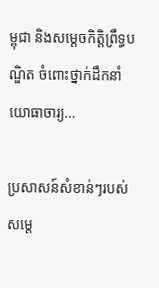ម្ពុជា និងសម្ដេចកិត្តិព្រឹទ្ធបណ្ឌិត ចំពោះថ្នាក់ដឹកនាំ យោធាចារ្យ…

ប្រសាសន៍សំខាន់ៗរបស់ សម្តេ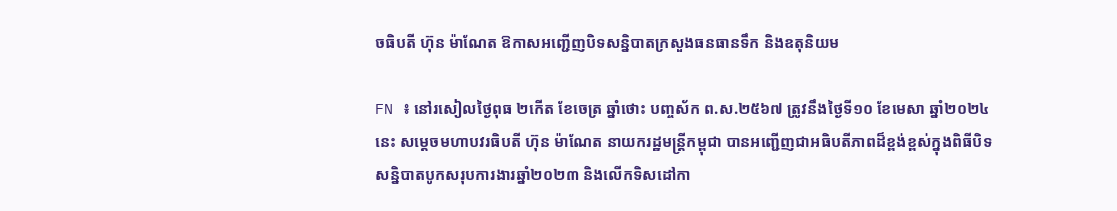ចធិបតី ហ៊ុន ម៉ាណែត ឱកាសអញ្ជើញបិទសន្និបាតក្រសួងធនធានទឹក និងឧតុនិយម

FN ៖ នៅរសៀលថ្ងៃពុធ ២កើត ខែចេត្រ ឆ្នាំថោះ បញ្ចស័ក ព.ស.២៥៦៧ ត្រូវនឹងថ្ងៃទី១០ ខែមេសា ឆ្នាំ២០២៤នេះ សម្តេចមហាបវរធិបតី ហ៊ុន ម៉ាណែត នាយករដ្ឋមន្ត្រីកម្ពុជា បានអញ្ជើញជាអធិបតីភាពដ៏ខ្ពង់ខ្ពស់ក្នុងពិធីបិទសន្និបាតបូកសរុបការងារឆ្នាំ២០២៣ និងលើកទិសដៅកា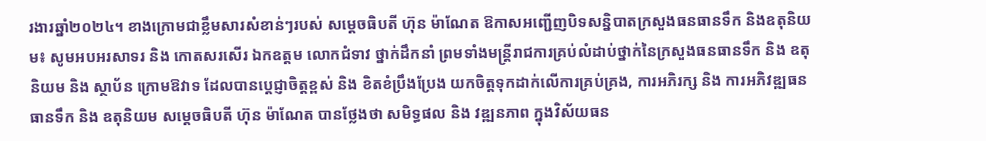រងារឆ្នាំ២០២៤។ ខាងក្រោមជាខ្លឹមសារសំខាន់ៗរបស់ សម្តេចធិបតី ហ៊ុន ម៉ាណែត ឱកាសអញ្ជើញបិទសន្និបាតក្រសួងធនធានទឹក និងឧតុនិយម៖ សូមអបអរសាទរ និង កោតសរសើរ ឯកឧត្តម លោកជំទាវ ថ្នាក់ដឹកនាំ ព្រមទាំងមន្ត្រីរាជការគ្រប់លំដាប់ថ្នាក់នៃក្រសួងធនធានទឹក និង ឧតុនិយម និង ស្ថាប័ន ក្រោមឱវាទ ដែលបានប្ដេជ្ញាចិត្តខ្ពស់ និង ខិតខំប្រឹងប្រែង យកចិត្តទុកដាក់លើការគ្រប់គ្រង, ការអភិរក្ស និង ការអភិវឌ្ឍធនធានទឹក និង ឧតុនិយម សម្តេចធិបតី ហ៊ុន ម៉ាណែត បានថ្លែងថា សមិទ្ធផល និង វឌ្ឍនភាព ក្នុងវិស័យធន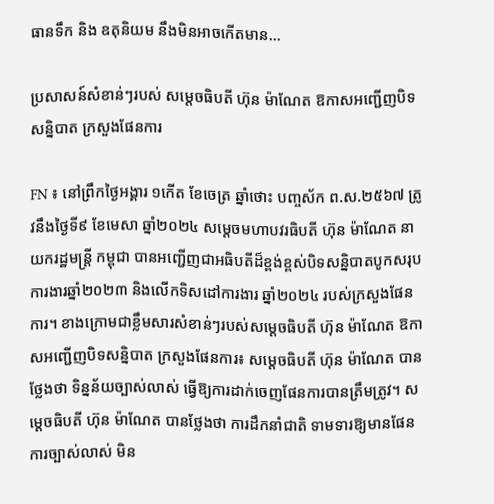ធានទឹក និង ឧតុនិយម នឹងមិនអាចកើតមាន…

ប្រសាសន៍សំខាន់ៗរបស់ សម្តេចធិបតី ហ៊ុន ម៉ាណែត ឱកាសអញ្ជើញបិទសន្និបាត ក្រសួងផែនការ

FN ៖ នៅព្រឹកថ្ងៃអង្គារ ១កើត ខែចេត្រ ឆ្នាំថោះ បញ្ចស័ក ព.ស.២៥៦៧ ត្រូវនឹងថ្ងៃទី៩ ខែមេសា ឆ្នាំ២០២៤ សម្តេចមហាបវរធិបតី ហ៊ុន ម៉ាណែត នាយករដ្ឋមន្ត្រី កម្ពុជា បានអញ្ជើញជាអធិបតីដ៏ខ្ពង់ខ្ពស់បិទសន្និបាតបូកសរុបការងារឆ្នាំ២០២៣ និងលើកទិសដៅការងារ ឆ្នាំ២០២៤ របស់ក្រសួងផែនការ។ ខាងក្រោមជាខ្លឹមសារសំខាន់ៗរបស់សម្តេចធិបតី ហ៊ុន ម៉ាណែត ឱកាសអញ្ជើញបិទសន្និបាត ក្រសួងផែនការ៖ សម្តេចធិបតី ហ៊ុន ម៉ាណែត បានថ្លែងថា ទិន្នន័យច្បាស់លាស់ ធ្វើឱ្យការដាក់ចេញផែនការបានត្រឹមត្រូវ។ សម្តេចធិបតី ហ៊ុន ម៉ាណែត បានថ្លែងថា ការដឹកនាំជាតិ ទាមទារឱ្យមានផែនការច្បាស់លាស់ មិន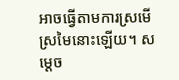អាចធ្វើតាមការស្រមើស្រមៃនោះឡើយ។ សម្តេច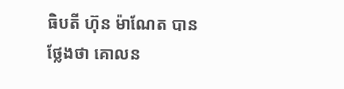ធិបតី ហ៊ុន ម៉ាណែត បានថ្លែងថា គោលន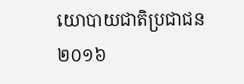យោបាយជាតិប្រជាជន ២០១៦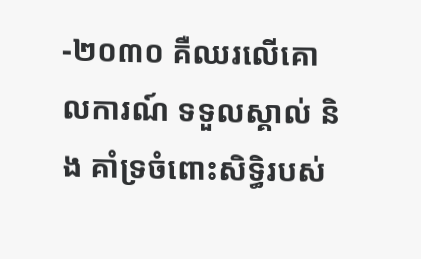-២០៣០ គឺឈរលើគោលការណ៍ ទទួលស្គាល់ និង គាំទ្រចំពោះសិទ្ធិរបស់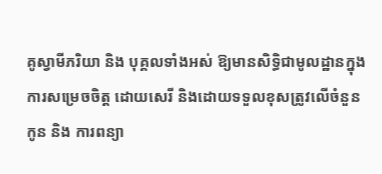គូស្វាមីភរិយា និង បុគ្គលទាំងអស់ ឱ្យមានសិទ្ធិជាមូលដ្ឋានក្នុងការសម្រេចចិត្ត ដោយសេរី និងដោយទទួលខុសត្រូវលើចំនួនកូន និង ការពន្យា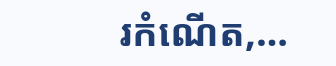រកំណើត,…